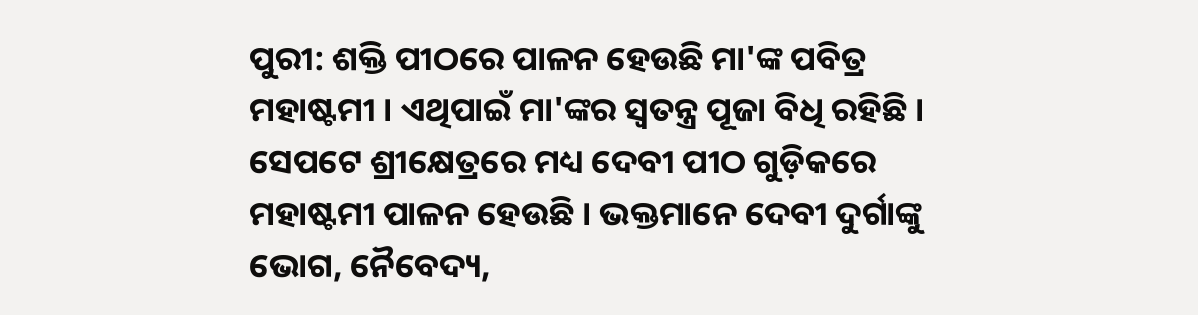ପୁରୀ: ଶକ୍ତି ପୀଠରେ ପାଳନ ହେଉଛି ମା'ଙ୍କ ପବିତ୍ର ମହାଷ୍ଟମୀ । ଏଥିପାଇଁ ମା'ଙ୍କର ସ୍ବତନ୍ତ୍ର ପୂଜା ବିଧି ରହିଛି । ସେପଟେ ଶ୍ରୀକ୍ଷେତ୍ରରେ ମଧ୍ୟ ଦେବୀ ପୀଠ ଗୁଡ଼ିକରେ ମହାଷ୍ଟମୀ ପାଳନ ହେଉଛି । ଭକ୍ତମାନେ ଦେବୀ ଦୁର୍ଗାଙ୍କୁ ଭୋଗ, ନୈବେଦ୍ୟ,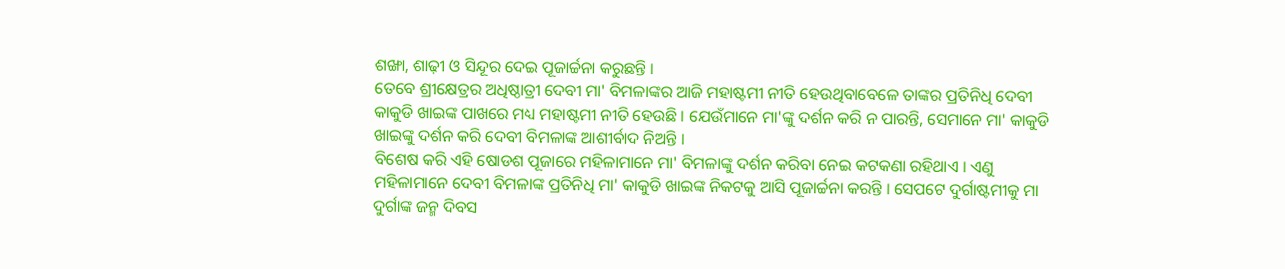ଶଙ୍ଖା, ଶାଢ଼ୀ ଓ ସିନ୍ଦୂର ଦେଇ ପୂଜାର୍ଚ୍ଚନା କରୁଛନ୍ତି ।
ତେବେ ଶ୍ରୀକ୍ଷେତ୍ରର ଅଧିଷ୍ଠାତ୍ରୀ ଦେବୀ ମା' ବିମଳାଙ୍କର ଆଜି ମହାଷ୍ଟମୀ ନୀତି ହେଉଥିବାବେଳେ ତାଙ୍କର ପ୍ରତିନିଧି ଦେବୀ କାକୁଡି ଖାଇଙ୍କ ପାଖରେ ମଧ୍ୟ ମହାଷ୍ଟମୀ ନୀତି ହେଉଛି । ଯେଉଁମାନେ ମା'ଙ୍କୁ ଦର୍ଶନ କରି ନ ପାରନ୍ତି, ସେମାନେ ମା' କାକୁଡି ଖାଇଙ୍କୁ ଦର୍ଶନ କରି ଦେବୀ ବିମଳାଙ୍କ ଆଶୀର୍ବାଦ ନିଅନ୍ତି ।
ବିଶେଷ କରି ଏହି ଷୋଡଶ ପୂଜାରେ ମହିଳାମାନେ ମା' ବିମଳାଙ୍କୁ ଦର୍ଶନ କରିବା ନେଇ କଟକଣା ରହିଥାଏ । ଏଣୁ ମହିଳାମାନେ ଦେବୀ ବିମଳାଙ୍କ ପ୍ରତିନିଧି ମା' କାକୁଡି ଖାଇଙ୍କ ନିକଟକୁ ଆସି ପୂଜାର୍ଚ୍ଚନା କରନ୍ତି । ସେପଟେ ଦୁର୍ଗାଷ୍ଟମୀକୁ ମା ଦୁର୍ଗାଙ୍କ ଜନ୍ମ ଦିବସ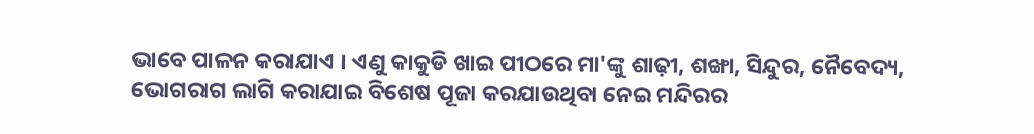ଭାବେ ପାଳନ କରାଯାଏ । ଏଣୁ କାକୁଡି ଖାଇ ପୀଠରେ ମା'ଙ୍କୁ ଶାଢ଼ୀ, ଶଙ୍ଖା, ସିନ୍ଦୁର, ନୈବେଦ୍ୟ, ଭୋଗରାଗ ଲାଗି କରାଯାଇ ବିଶେଷ ପୂଜା କରଯାଉଥିବା ନେଇ ମନ୍ଦିରର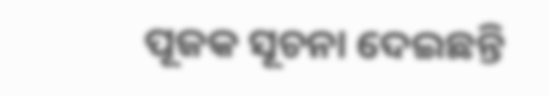ପୂଜକ ସୂଚନା ଦେଇଛନ୍ତି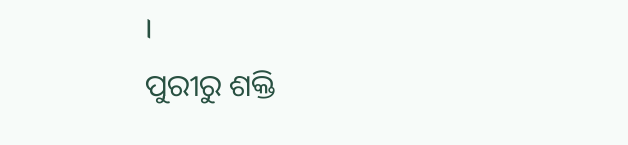।
ପୁରୀରୁ ଶକ୍ତି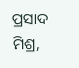ପ୍ରସାଦ ମିଶ୍ର,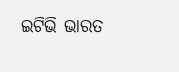ଇଟିଭି ଭାରତ